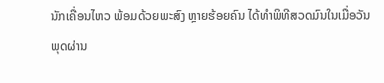ນັກເຄື່ອນໄຫວ ພ້ອມດ້ວຍພະສົງ ຫຼາຍຮ້ອຍຄົນ ໄດ້ທໍາພິທີສວດມົນໃນເມື່ອວັນພຸດຜ່ານ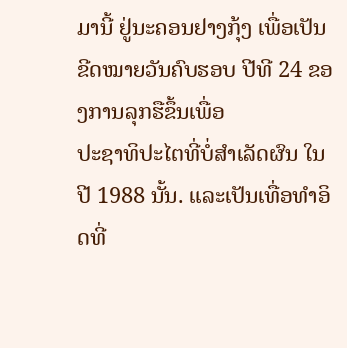ມານີ້ ຢູ່ນະຄອນຢາງກຸ້ງ ເພື່ອເປັນຂີດໝາຍວັນຄົບຮອບ ປີທີ 24 ຂອງການລຸກຮືຂຶ້ນເພື່ອ
ປະຊາທິປະໄຕທີ່ບໍ່ສໍາເລັດຜົນ ໃນປີ 1988 ນັ້ນ. ແລະເປັນເທື່ອທໍາອິດທີ່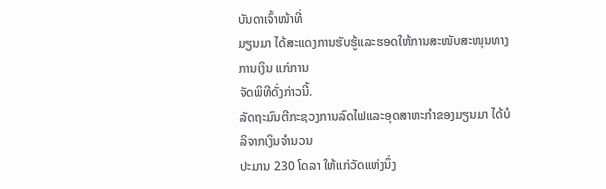ບັນດາເຈົ້າໜ້າທີ່
ມຽນມາ ໄດ້ສະແດງການຮັບຮູ້ແລະຮອດໃຫ້ການສະໜັບສະໜຸນທາງການເງິນ ແກ່ການ
ຈັດພິທີດັ່ງກ່າວນີ້.
ລັດຖະມົນຕີກະຊວງການລົດໄຟແລະອຸດສາຫະກໍາຂອງມຽນມາ ໄດ້ບໍລິຈາກເງິນຈໍານວນ
ປະມານ 230 ໂດລາ ໃຫ້ແກ່ວັດແຫ່ງນຶ່ງ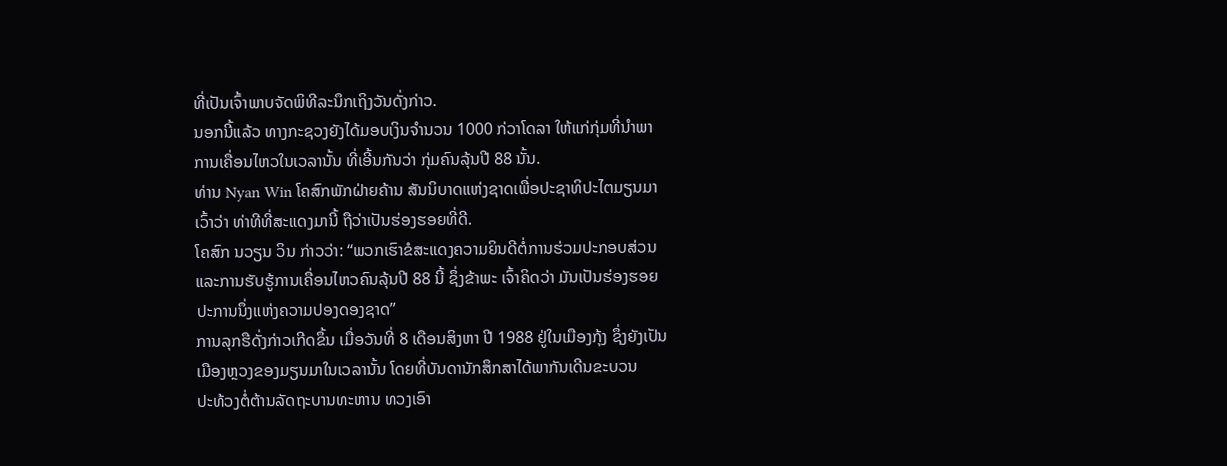ທີ່ເປັນເຈົ້າພາບຈັດພິທີລະນຶກເຖິງວັນດັ່ງກ່າວ.
ນອກນີ້ແລ້ວ ທາງກະຊວງຍັງໄດ້ມອບເງິນຈໍານວນ 1000 ກ່ວາໂດລາ ໃຫ້ແກ່ກຸ່ມທີ່ນໍາພາ
ການເຄື່ອນໄຫວໃນເວລານັ້ນ ທີ່ເອີ້ນກັນວ່າ ກຸ່ມຄົນລຸ້ນປີ 88 ນັ້ນ.
ທ່ານ Nyan Win ໂຄສົກພັກຝ່າຍຄ້ານ ສັນນິບາດແຫ່ງຊາດເພື່ອປະຊາທິປະໄຕມຽນມາ
ເວົ້າວ່າ ທ່າທີທີ່ສະແດງມານີ້ ຖືວ່າເປັນຮ່ອງຮອຍທີ່ດີ.
ໂຄສົກ ນວຽນ ວິນ ກ່າວວ່າ: “ພວກເຮົາຂໍສະແດງຄວາມຍິນດີຕໍ່ການຮ່ວມປະກອບສ່ວນ
ແລະການຮັບຮູ້ການເຄື່ອນໄຫວຄົນລຸ້ນປີ 88 ນີ້ ຊຶ່ງຂ້າພະ ເຈົ້າຄິດວ່າ ມັນເປັນຮ່ອງຮອຍ
ປະການນຶ່ງແຫ່ງຄວາມປອງດອງຊາດ”
ການລຸກຮືດັ່ງກ່າວເກີດຂຶ້ນ ເມື່ອວັນທີ່ 8 ເດືອນສິງຫາ ປີ 1988 ຢູ່ໃນເມືອງກຸ້ງ ຊຶ່ງຍັງເປັນ
ເມືອງຫຼວງຂອງມຽນມາໃນເວລານັ້ນ ໂດຍທີ່ບັນດານັກສຶກສາໄດ້ພາກັນເດີນຂະບວນ
ປະທ້ວງຕໍ່ຕ້ານລັດຖະບານທະຫານ ທວງເອົາ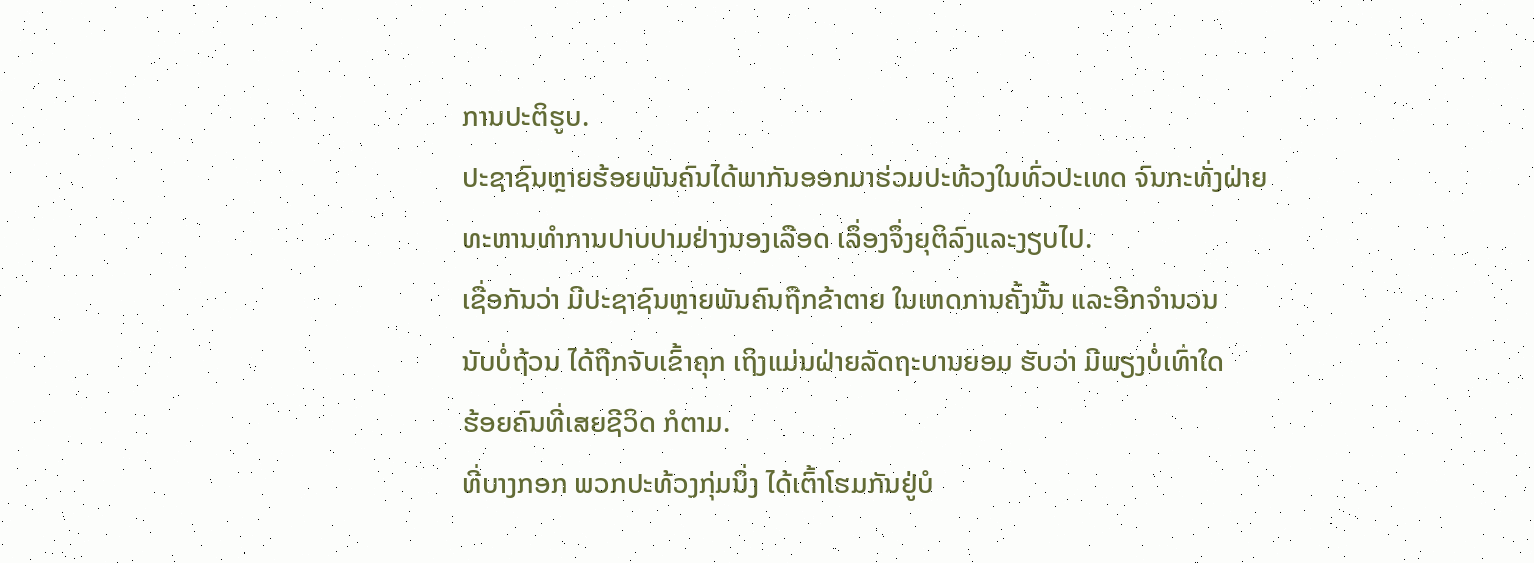ການປະຕິຮູບ.
ປະຊາຊົນຫຼາຍຮ້ອຍພັນຄົນໄດ້ພາກັນອອກມາຮ່ວມປະທ້ວງໃນທົ່ວປະເທດ ຈົນກະທັ່ງຝ່າຍ
ທະຫານທໍາການປາບປາມຢ່າງນອງເລືອດ ເລຶ່ອງຈຶ່ງຍຸຕິລົງແລະງຽບໄປ.
ເຊື່ອກັນວ່າ ມີປະຊາຊົນຫຼາຍພັນຄົນຖືກຂ້າຕາຍ ໃນເຫດການຄັ້ງນັ້ນ ແລະອີກຈໍານວນ
ນັບບໍ່ຖ້ວນ ໄດ້ຖືກຈັບເຂົ້າຄຸກ ເຖິງແມ່ນຝ່າຍລັດຖະບານຍອມ ຮັບວ່າ ມີພຽງບໍ່ເທົ່າໃດ
ຮ້ອຍຄົນທີ່ເສຍຊີວິດ ກໍຕາມ.
ທີ່ບາງກອກ ພວກປະທ້ວງກຸ່ມນຶ່ງ ໄດ້ເຕົ້າໂຮມກັນຢູ່ບໍ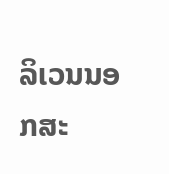ລິເວນນອກສະ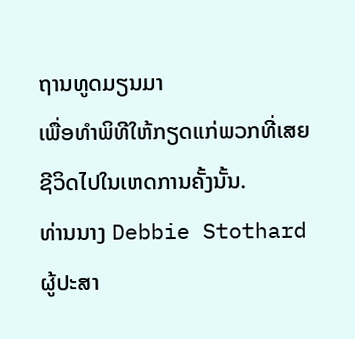ຖານທູດມຽນມາ
ເພື່ອທໍາພິທີໃຫ້ກຽດແກ່ພວກທີ່ເສຍຊີວິດໄປໃນເຫດການຄັ້ງນັ້ນ.
ທ່ານນາງ Debbie Stothard ຜູ້ປະສາ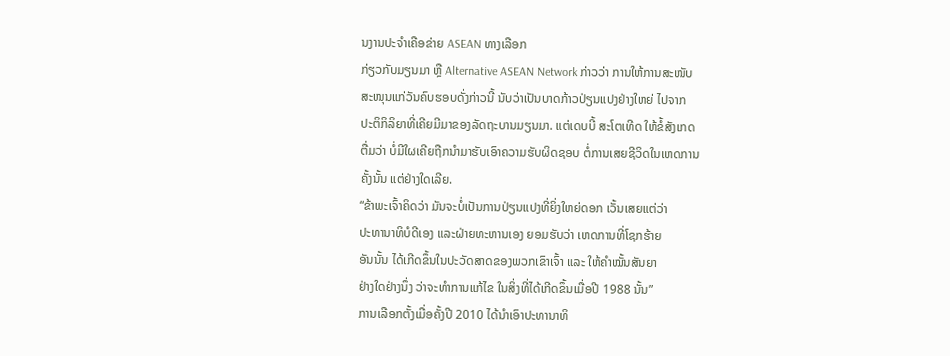ນງານປະຈໍາເຄືອຂ່າຍ ASEAN ທາງເລືອກ
ກ່ຽວກັບມຽນມາ ຫຼື Alternative ASEAN Network ກ່າວວ່າ ການໃຫ້ການສະໜັບ
ສະໜຸນແກ່ວັນຄົບຮອບດັ່ງກ່າວນີ້ ນັບວ່າເປັນບາດກ້າວປ່ຽນແປງຢ່າງໃຫຍ່ ໄປຈາກ
ປະຕິກິລິຍາທີ່ເຄີຍມີມາຂອງລັດຖະບານມຽນມາ. ແຕ່ເດບບີ້ ສະໂຕເທີດ ໃຫ້ຂໍ້ສັງເກດ
ຕື່ມວ່າ ບໍ່ມີໃຜເຄີຍຖືກນໍາມາຮັບເອົາຄວາມຮັບຜິດຊອບ ຕໍ່ການເສຍຊີວິດໃນເຫດການ
ຄັ້ງນັ້ນ ແຕ່ຢ່າງໃດເລີຍ.
“ຂ້າພະເຈົ້າຄິດວ່າ ມັນຈະບໍ່ເປັນການປ່ຽນແປງທີ່ຍິ່ງໃຫຍ່ດອກ ເວັ້ນເສຍແຕ່ວ່າ
ປະທານາທິບໍດີເອງ ແລະຝ່າຍທະຫານເອງ ຍອມຮັບວ່າ ເຫດການທີ່ໂຊກຮ້າຍ
ອັນນັ້ນ ໄດ້ເກີດຂຶ້ນໃນປະວັດສາດຂອງພວກເຂົາເຈົ້າ ແລະ ໃຫ້ຄໍາໝັ້ນສັນຍາ
ຢ່າງໃດຢ່າງນຶ່ງ ວ່າຈະທໍາການແກ້ໄຂ ໃນສິ່ງທີ່ໄດ້ເກີດຂຶ້ນເມື່ອປີ 1988 ນັ້ນ”
ການເລືອກຕັ້ງເມື່ອຄັ້ງປີ 2010 ໄດ້ນໍາເອົາປະທານາທິ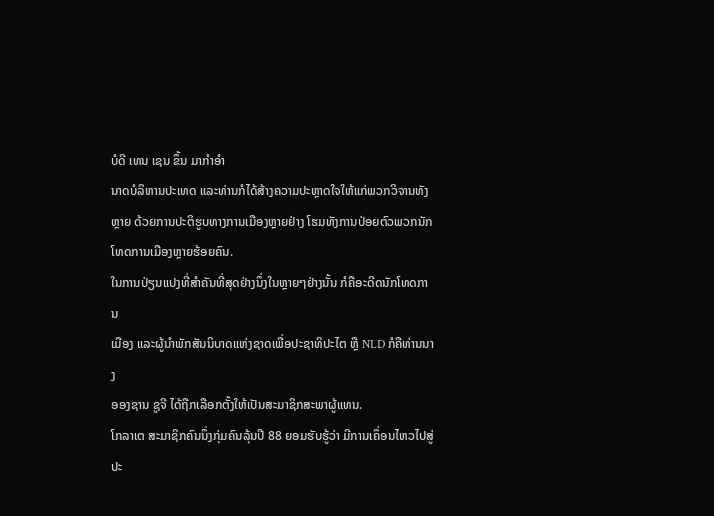ບໍດີ ເທນ ເຊນ ຂຶ້ນ ມາກໍາອໍາ
ນາດບໍລິຫານປະເທດ ແລະທ່ານກໍໄດ້ສ້າງຄວາມປະຫຼາດໃຈໃຫ້ແກ່ພວກວິຈານທັງ
ຫຼາຍ ດ້ວຍການປະຕິຮູບທາງການເມືອງຫຼາຍຢ່າງ ໂຮມທັງການປ່ອຍຕົວພວກນັກ
ໂທດການເມືອງຫຼາຍຮ້ອຍຄົນ.
ໃນການປ່ຽນແປງທີ່ສໍາຄັນທີ່ສຸດຢ່າງນຶ່ງໃນຫຼາຍໆຢ່າງນັ້ນ ກໍຄືອະດີດນັກໂທດການ
ເມືອງ ແລະຜູ້ນໍາພັກສັນນິບາດແຫ່ງຊາດເພື່ອປະຊາທິປະໄຕ ຫຼື NLD ກໍຄືທ່ານນາງ
ອອງຊານ ຊູຈີ ໄດ້ຖືກເລືອກຕັ້ງໃຫ້ເປັນສະມາຊິກສະພາຜູ້ແທນ.
ໂກລາເຕ ສະມາຊິກຄົນນຶ່ງກຸ່ມຄົນລຸ້ນປີ 88 ຍອມຮັບຮູ້ວ່າ ມີການເຄຶ່ອນໄຫວໄປສູ່
ປະ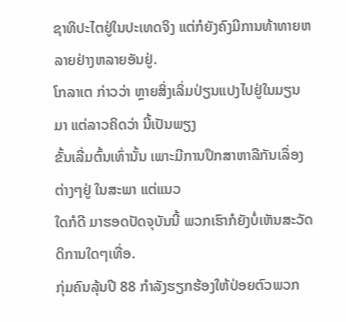ຊາທິປະໄຕຢູ່ໃນປະເທດຈິງ ແຕ່ກໍຍັງຄົງມີການທ້າທາຍຫລາຍຢ່າງຫລາຍອັນຢູ່.
ໂກລາເຕ ກ່າວວ່າ ຫຼາຍສິ່ງເລິ່ມປ່ຽນແປງໄປຢູ່ໃນມຽນມາ ແຕ່ລາວຄິດວ່າ ນີ້ເປັນພຽງ
ຂັ້ນເລີ່ມຕົ້ນເທົ່ານັ້ນ ເພາະມີການປຶກສາຫາລືກັນເລຶ່ອງຕ່າງໆຢູ່ ໃນສະພາ ແຕ່ແນວ
ໃດກໍດີ ມາຮອດປັດຈຸບັນນີ້ ພວກເຮົາກໍຍັງບໍ່ເຫັນສະວັດດິການໃດໆເທື່ອ.
ກຸ່ມຄົນລຸ້ນປີ 88 ກໍາລັງຮຽກຮ້ອງໃຫ້ປ່ອຍຕົວພວກ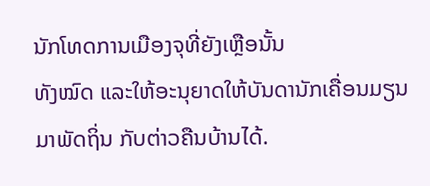ນັກໂທດການເມືອງຈຸທີ່ຍັງເຫຼືອນັ້ນ
ທັງໝົດ ແລະໃຫ້ອະນຸຍາດໃຫ້ບັນດານັກເຄື່ອນມຽນມາພັດຖິ່ນ ກັບຕ່າວຄືນບ້ານໄດ້.